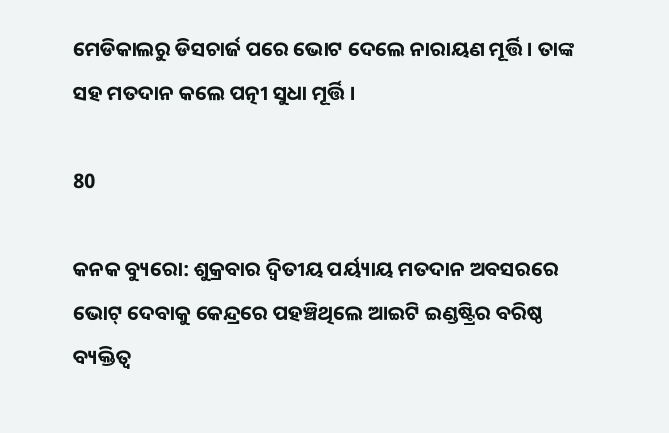ମେଡିକାଲରୁ ଡିସଚାର୍ଜ ପରେ ଭୋଟ ଦେଲେ ନାରାୟଣ ମୂର୍ତ୍ତି । ତାଙ୍କ ସହ ମତଦାନ କଲେ ପତ୍ନୀ ସୁଧା ମୂର୍ତ୍ତି ।

80

କନକ ବ୍ୟୁରୋ: ଶୁକ୍ରବାର ଦ୍ୱିତୀୟ ପର୍ୟ୍ୟାୟ ମତଦାନ ଅବସରରେ ଭୋଟ୍‌ ଦେବାକୁ କେନ୍ଦ୍ରରେ ପହଞ୍ଚିଥିଲେ ଆଇଟି ଇଣ୍ଡଷ୍ଟ୍ରିର ବରିଷ୍ଠ ବ୍ୟକ୍ତିତ୍ୱ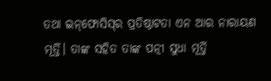ତଥା ଇନ୍‌ଫୋସିସ୍‌ର ପ୍ରତିଷ୍ଠାଟତା ଏନ ଆର ନାରାୟଣ ମୂର୍ତ୍ତି। ତାଙ୍କ ସହିତ ତାଙ୍କ ପତ୍ନୀ ସୁଧା ମୂର୍ତ୍ତି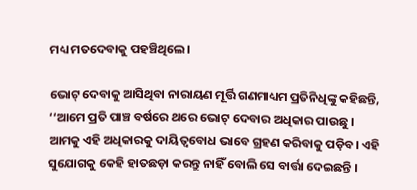ମଧ୍ୟ ମତଦେବାକୁ ପହଞ୍ଚିଥିଲେ।

ଭୋଟ୍‌ ଦେବାକୁ ଆସିଥିବା ନାରାୟଣ ମୂର୍ତ୍ତି ଗଣମାଧ୍ୟମ ପ୍ରତିନିଧିଙ୍କୁ କହିଛନ୍ତି, ‘‘ଆମେ ପ୍ରତି ପାଞ୍ଚ ବର୍ଷରେ ଥରେ ଭୋଟ୍ ଦେବାର ଅଧିକାର ପାଉଛୁ । ଆମକୁ ଏହି ଅଧିକାରକୁ ଦାୟିତ୍ୱବୋଧ ଭାବେ ଗ୍ରହଣ କରିବାକୁ ପଡ଼ିବ। ଏହି ସୁଯୋଗକୁ କେହି ହାତଛଡ଼ା କରନ୍ତୁ ନାହିଁ ବୋଲି ସେ ବାର୍ତ୍ତା ଦେଇଛନ୍ତି ।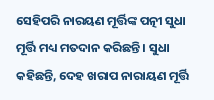ସେହିପରି ନାରୟଣ ମୂର୍ତ୍ତିଙ୍କ ପତ୍ନୀ ସୁଧା ମୂର୍ତ୍ତି ମଧ୍ୟ ମତଦାନ କରିଛନ୍ତି । ସୁଧା କହିଛନ୍ତି, ଦେହ ଖରାପ ନାରାୟଣ ମୂର୍ତ୍ତି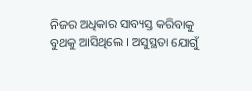ନିଜର ଅଧିକାର ସାବ୍ୟସ୍ତ କରିବାକୁ ବୁଥକୁ ଆସିଥିଲେ । ଅସୁସ୍ଥତା ଯୋଗୁଁ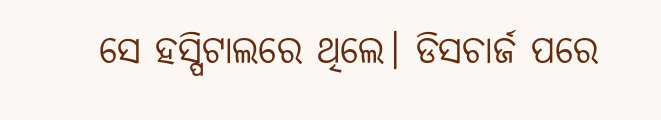ସେ ହସ୍ପିଟାଲରେ ଥିଲେ। ଡିସଚାର୍ଜ ପରେ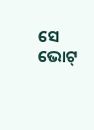ସେ ଭୋଟ୍‌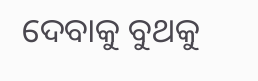ଦେବାକୁ ବୁଥକୁ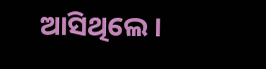ଆସିଥିଲେ ।